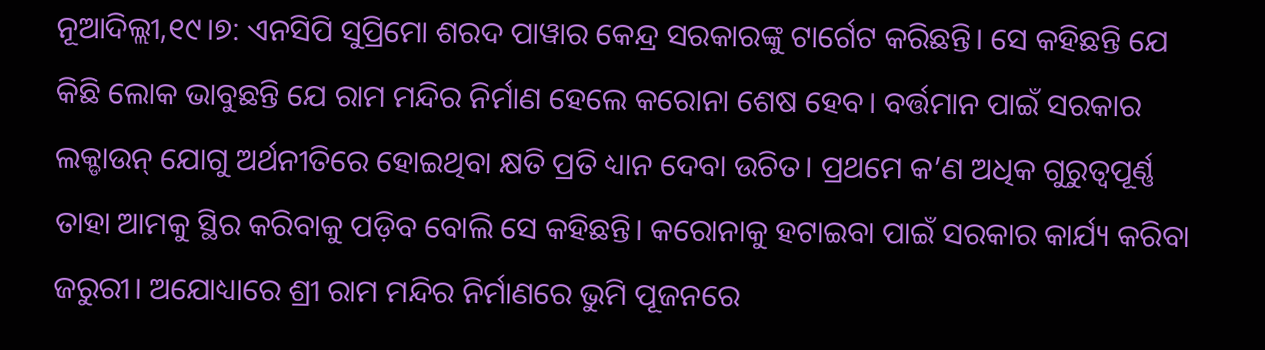ନୂଆଦିଲ୍ଲୀ,୧୯।୭: ଏନସିପି ସୁପ୍ରିମୋ ଶରଦ ପାୱାର କେନ୍ଦ୍ର ସରକାରଙ୍କୁ ଟାର୍ଗେଟ କରିଛନ୍ତି। ସେ କହିଛନ୍ତି ଯେ କିଛି ଲୋକ ଭାବୁଛନ୍ତି ଯେ ରାମ ମନ୍ଦିର ନିର୍ମାଣ ହେଲେ କରୋନା ଶେଷ ହେବ। ବର୍ତ୍ତମାନ ପାଇଁ ସରକାର ଲକ୍ଡାଉନ୍ ଯୋଗୁ ଅର୍ଥନୀତିରେ ହୋଇଥିବା କ୍ଷତି ପ୍ରତି ଧ୍ୟାନ ଦେବା ଉଚିତ। ପ୍ରଥମେ କ’ଣ ଅଧିକ ଗୁରୁତ୍ୱପୂର୍ଣ୍ଣ ତାହା ଆମକୁ ସ୍ଥିର କରିବାକୁ ପଡ଼ିବ ବୋଲି ସେ କହିଛନ୍ତି। କରୋନାକୁ ହଟାଇବା ପାଇଁ ସରକାର କାର୍ଯ୍ୟ କରିବା ଜରୁରୀ। ଅଯୋଧ୍ୟାରେ ଶ୍ରୀ ରାମ ମନ୍ଦିର ନିର୍ମାଣରେ ଭୁମି ପୂଜନରେ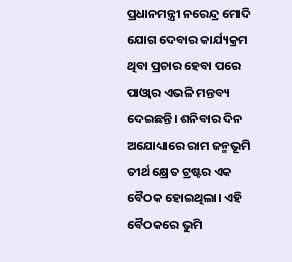ପ୍ରଧାନମନ୍ତ୍ରୀ ନରେନ୍ଦ୍ର ମୋଦି ଯୋଗ ଦେବାର କାର୍ଯ୍ୟକ୍ରମ ଥିବା ପ୍ରଚାର ହେବା ପରେ ପାଓ୍ବାର ଏଭଳି ମନ୍ତବ୍ୟ ଦେଇଛନ୍ତି। ଶନିବାର ଦିନ ଅଯୋଧ୍ୟାରେ ରାମ ଜନ୍ମଭୂମି ତୀର୍ଥ କ୍ଷ୍ରେତ ଟ୍ରଷ୍ଟର ଏକ ବୈଠକ ହୋଇଥିଲା। ଏହି ବୈଠକରେ ଭୁମି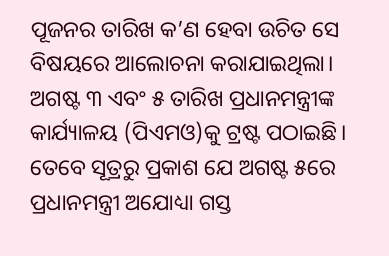ପୂଜନର ତାରିଖ କ’ଣ ହେବା ଉଚିତ ସେ ବିଷୟରେ ଆଲୋଚନା କରାଯାଇଥିଲା। ଅଗଷ୍ଟ ୩ ଏବଂ ୫ ତାରିଖ ପ୍ରଧାନମନ୍ତ୍ରୀଙ୍କ କାର୍ଯ୍ୟାଳୟ (ପିଏମଓ)କୁ ଟ୍ରଷ୍ଟ ପଠାଇଛି। ତେବେ ସୂତ୍ରରୁ ପ୍ରକାଶ ଯେ ଅଗଷ୍ଟ ୫ରେ ପ୍ରଧାନମନ୍ତ୍ରୀ ଅଯୋଧ୍ୟା ଗସ୍ତ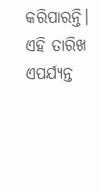କରିପାରନ୍ତି। ଏହି ତାରିଖ ଏପର୍ଯ୍ୟନ୍ତ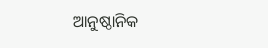ଆନୁଷ୍ଠାନିକ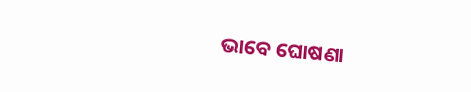ଭାବେ ଘୋଷଣା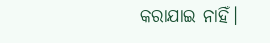କରାଯାଇ ନାହିଁ।